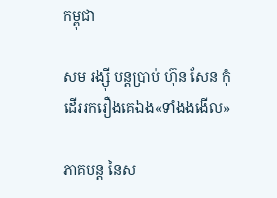កម្ពុជា

សម រង្ស៊ី បន្តប្រាប់ ហ៊ុន សែន កុំដើររករឿងគេឯង«ទាំងងងើល»

ភាគបន្ត នៃស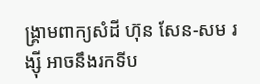ង្គ្រាមពាក្យសំដី ហ៊ុន សែន-សម រង្ស៊ី អាចនឹងរកទីប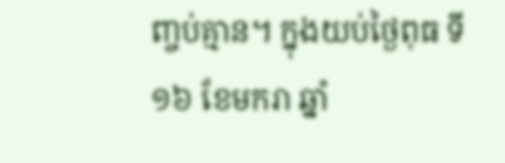ញ្ចប់គ្មាន។ ក្នុងយប់ថ្ងៃពុធ ទី១៦ ខែមករា ឆ្នាំ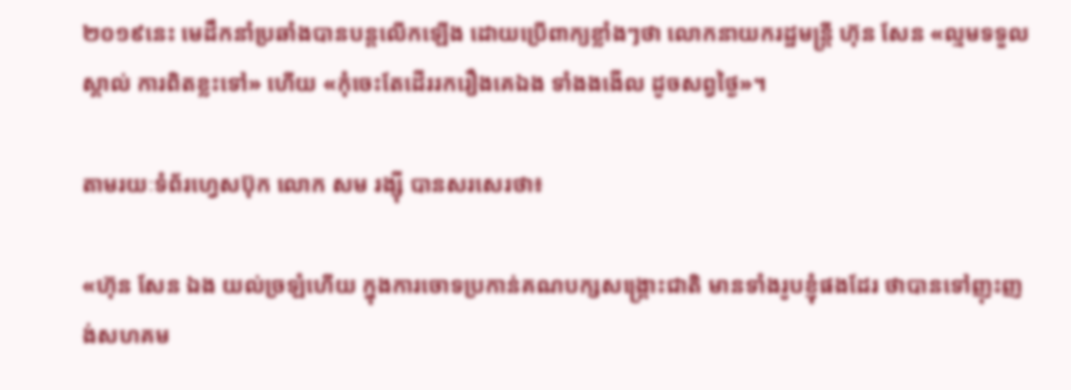២០១៩នេះ មេដឹកនាំប្រឆាំងបានបន្តលើកឡើង ដោយប្រើពាក្យខ្លាំងៗថា លោកនាយករដ្ឋមន្ត្រី ហ៊ុន សែន «ល្មមទទួលស្គាល់ ការពិតខ្លះទៅ» ហើយ «កុំចេះតែដើររករឿងគេឯង ទាំងងងើល ដូចសព្វថ្ងៃ»។

តាមរយៈទំព័រហ្វេសប៊ុក លោក សម រង្ស៊ី បានសរសេរថា៖

«ហ៊ុន សែន ឯង យល់ច្រឡំហើយ ក្នុងការចោទប្រកាន់គណបក្សសង្គ្រោះជាតិ មានទាំងរូបខ្ញំុផងដែរ ថាបានទៅញុះញង់សហគម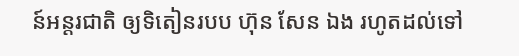ន៍អន្តរជាតិ ឲ្យទិតៀនរបប ហ៊ុន សែន ឯង រហូតដល់ទៅ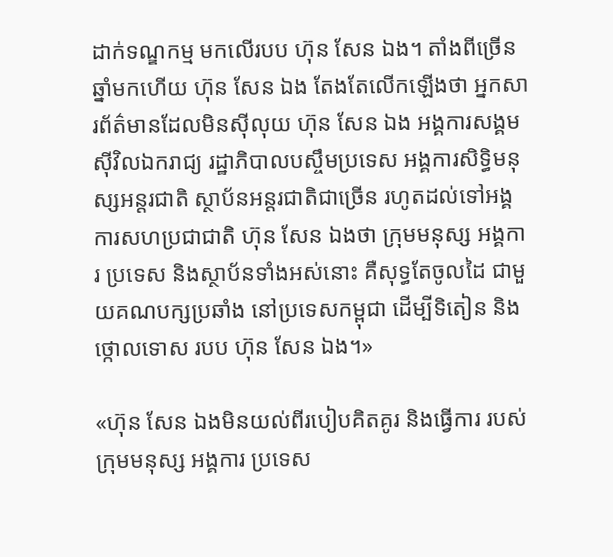ដាក់ទណ្ឌកម្ម មកលើរបប ហ៊ុន សែន ឯង។ តាំងពីច្រើនឆ្នាំមកហើយ ហ៊ុន សែន ឯង តែងតែលើកឡើងថា អ្នកសារព័ត៌មានដែលមិនស៊ីលុយ ហ៊ុន សែន ឯង អង្គការសង្គមស៊ីវិលឯករាជ្យ រដ្ឋាភិបាលបស្ចឹមប្រទេស អង្គការសិទ្ធិមនុស្សអន្តរជាតិ ស្ថាប័នអន្តរជាតិជាច្រើន រហូតដល់ទៅអង្គការសហប្រជាជាតិ ហ៊ុន សែន ឯងថា ក្រុមមនុស្ស អង្គការ ប្រទេស និងស្ថាប័នទាំងអស់នោះ គឺសុទ្ធតែចូលដៃ ជាមួយគណបក្សប្រឆាំង នៅប្រទេសកម្ពុជា ដើម្បីទិតៀន និងថ្កោលទោស របប ហ៊ុន សែន ឯង។»

«ហ៊ុន សែន ឯងមិនយល់ពីរបៀបគិតគូរ និងធ្វើការ របស់ក្រុមមនុស្ស អង្គការ ប្រទេស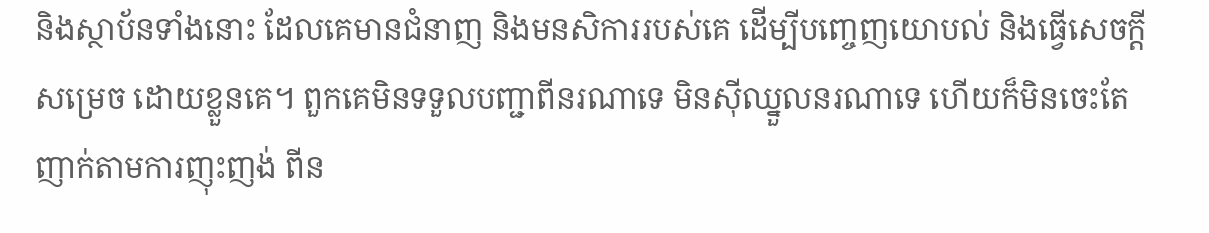និងស្ថាប័នទាំងនោះ ដែលគេមានជំនាញ និងមនសិការរបស់គេ ដើម្បីបញ្ចេញយោបល់ និងធ្វើសេចក្តីសម្រេច ដោយខ្លួនគេ។ ពួកគេមិនទទួលបញ្ជាពីនរណាទេ មិនស៊ីឈ្នួលនរណាទេ ហើយក៏មិនចេះតែញាក់តាមការញុះញង់ ពីន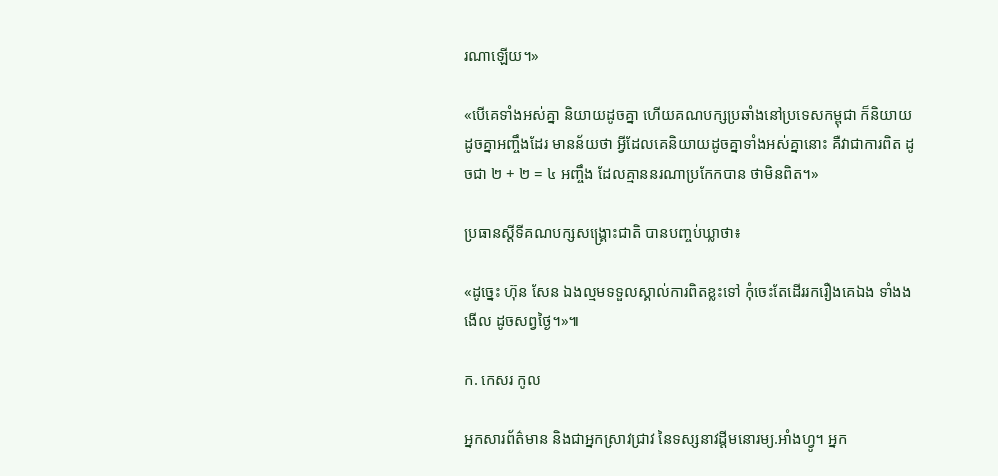រណាឡើយ។»

«បើគេទាំងអស់គ្នា និយាយដូចគ្នា ហើយគណបក្សប្រឆាំងនៅប្រទេសកម្ពុជា ក៏និយាយដូចគ្នាអញ្ចឹងដែរ មានន័យថា អ្វីដែលគេនិយាយដូចគ្នាទាំងអស់គ្នានោះ គឺវាជាការពិត ដូចជា ២ + ២ = ៤ អញ្ចឹង ដែលគ្មាននរណាប្រកែកបាន ថាមិនពិត។»

ប្រធានស្ដីទីគណបក្សសង្គ្រោះជាតិ បានបញ្ចប់ឃ្លាថា៖

«ដូច្នេះ ហ៊ុន សែន ឯងល្មមទទួលស្គាល់ការពិតខ្លះទៅ កុំចេះតែដើររករឿងគេឯង ទាំងងងើល ដូចសព្វថ្ងៃ។»៕

ក. កេសរ កូល

អ្នកសារព័ត៌មាន និងជាអ្នកស្រាវជ្រាវ នៃទស្សនាវដ្ដីមនោរម្យ.អាំងហ្វូ។ អ្នក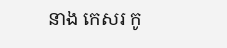នាង កេសរ កូ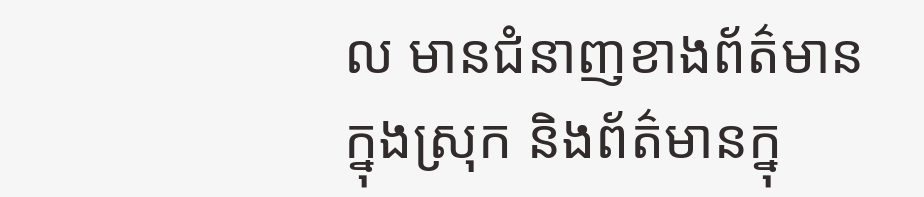ល មានជំនាញខាងព័ត៌មានក្នុងស្រុក និងព័ត៌មានក្នុ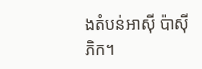ងតំបន់អាស៊ី ប៉ាស៊ីភិក។